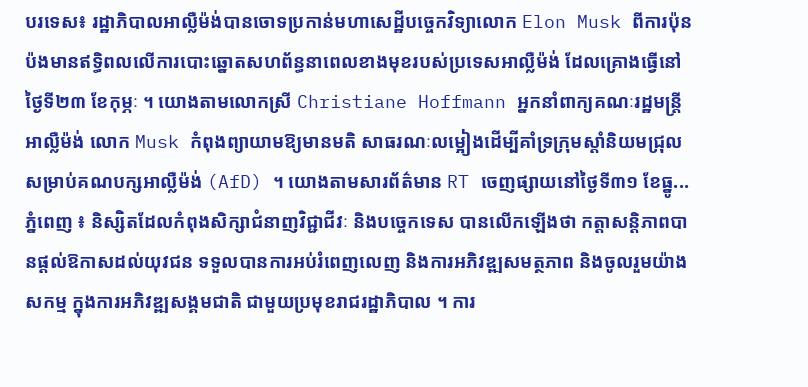បរទេស៖ រដ្ឋាភិបាលអាល្លឺម៉ង់បានចោទប្រកាន់មហាសេដ្ឋីបច្ចេកវិទ្យាលោក Elon Musk ពីការប៉ុនប៉ងមានឥទ្ធិពលលើការបោះឆ្នោតសហព័ន្ធនាពេលខាងមុខរបស់ប្រទេសអាល្លឺម៉ង់ ដែលគ្រោងធ្វើនៅថ្ងៃទី២៣ ខែកុម្ភៈ ។ យោងតាមលោកស្រី Christiane Hoffmann អ្នកនាំពាក្យគណៈរដ្ឋមន្ត្រីអាល្លឺម៉ង់ លោក Musk កំពុងព្យាយាមឱ្យមានមតិ សាធរណៈលម្អៀងដើម្បីគាំទ្រក្រុមស្តាំនិយមជ្រុលសម្រាប់គណបក្សអាល្លឺម៉ង់ (AfD) ។ យោងតាមសារព័ត៌មាន RT ចេញផ្សាយនៅថ្ងៃទី៣១ ខែធ្នូ...
ភ្នំពេញ ៖ និស្សិតដែលកំពុងសិក្សាជំនាញវិជ្ជាជីវៈ និងបច្ចេកទេស បានលើកឡើងថា កត្តាសន្តិភាពបានផ្តល់ឱកាសដល់យុវជន ទទួលបានការអប់រំពេញលេញ និងការអភិវឌ្ឍសមត្ថភាព និងចូលរួមយ៉ាងសកម្ម ក្នុងការអភិវឌ្ឍសង្គមជាតិ ជាមួយប្រមុខរាជរដ្ឋាភិបាល ។ ការ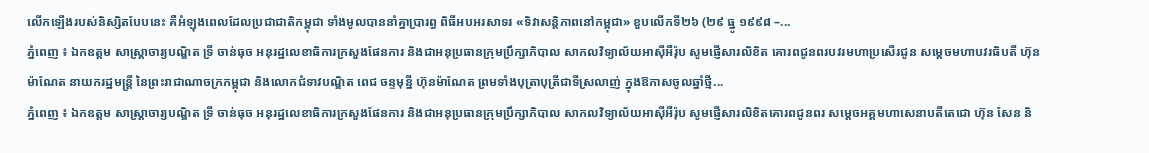លើកឡើងរបស់និស្សិតបែបនេះ គឺអំឡុងពេលដែលប្រជាជាតិកម្ពុជា ទាំងមូលបាននាំគ្នាប្រារព្ធ ពិធីអបអរសាទរ «ទិវាសន្តិភាពនៅកម្ពុជា» ខួបលើកទី២៦ (២៩ ធ្នូ ១៩៩៨ –...
ភ្នំពេញ ៖ ឯកឧត្តម សាស្រ្តាចារ្យបណ្ឌិត ទ្រី ចាន់ធុច អនុរដ្ឋលេខាធិការក្រសួងផែនការ និងជាអនុប្រធានក្រុមប្រឹក្សាភិបាល សាកលវិទ្យាល័យអាស៊ីអឺរ៉ុប សូមផ្ញើសារលិខិត គោរពជូនពរបវរមហាប្រសើរជូន សម្តេចមហាបវរធិបតី ហ៊ុន ម៉ាណែត នាយករដ្ឋមន្ត្រី នៃព្រះរាជាណាចក្រកម្ពុជា និងលោកជំទាវបណ្ឌិត ពេជ ចន្ទមុន្នី ហ៊ុនម៉ាណែត ព្រមទាំងបុត្រាបុត្រីជាទីស្រលាញ់ ក្នុងឱកាសចូលឆ្នាំថ្មី...
ភ្នំពេញ ៖ ឯកឧត្តម សាស្រ្តាចារ្យបណ្ឌិត ទ្រី ចាន់ធុច អនុរដ្ឋលេខាធិការក្រសួងផែនការ និងជាអនុប្រធានក្រុមប្រឹក្សាភិបាល សាកលវិទ្យាល័យអាស៊ីអឺរ៉ុប សូមផ្ញើសារលិខិតគោរពជូនពរ សម្តេចអគ្គមហាសេនាបតីតេជោ ហ៊ុន សែន និ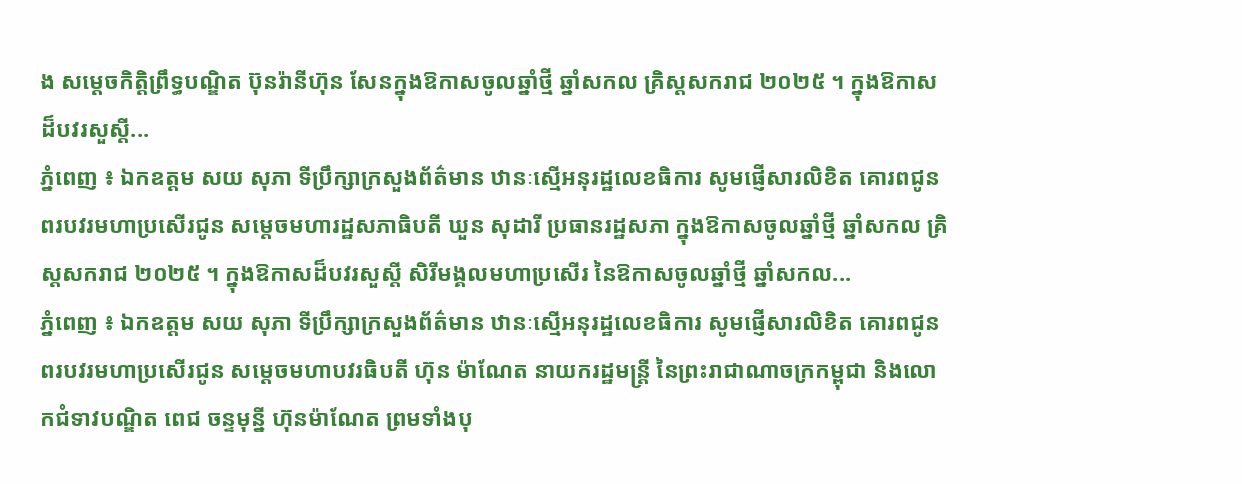ង សម្តេចកិតិ្តព្រឹទ្ធបណ្ឌិត ប៊ុនរ៉ានីហ៊ុន សែនក្នុងឱកាសចូលឆ្នាំថ្មី ឆ្នាំសកល គ្រិស្តសករាជ ២០២៥ ។ ក្នុងឱកាសដ៏បវរសួស្តី...
ភ្នំពេញ ៖ ឯកឧត្តម សយ សុភា ទីប្រឹក្សាក្រសួងព័ត៌មាន ឋានៈស្មើអនុរដ្ឋលេខធិការ សូមផ្ញើសារលិខិត គោរពជូនពរបវរមហាប្រសើរជូន សម្តេចមហារដ្ឋសភាធិបតី ឃួន សុដារី ប្រធានរដ្ឋសភា ក្នុងឱកាសចូលឆ្នាំថ្មី ឆ្នាំសកល គ្រិស្តសករាជ ២០២៥ ។ ក្នុងឱកាសដ៏បវរសួស្តី សិរីមង្គលមហាប្រសើរ នៃឱកាសចូលឆ្នាំថ្មី ឆ្នាំសកល...
ភ្នំពេញ ៖ ឯកឧត្តម សយ សុភា ទីប្រឹក្សាក្រសួងព័ត៌មាន ឋានៈស្មើអនុរដ្ឋលេខធិការ សូមផ្ញើសារលិខិត គោរពជូនពរបវរមហាប្រសើរជូន សម្តេចមហាបវរធិបតី ហ៊ុន ម៉ាណែត នាយករដ្ឋមន្ត្រី នៃព្រះរាជាណាចក្រកម្ពុជា និងលោកជំទាវបណ្ឌិត ពេជ ចន្ទមុន្នី ហ៊ុនម៉ាណែត ព្រមទាំងបុ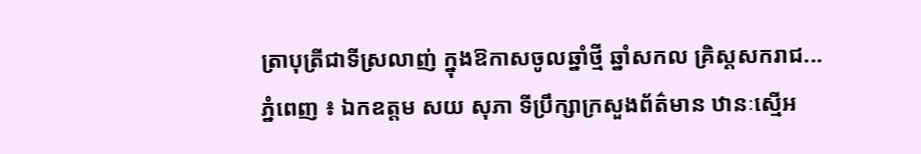ត្រាបុត្រីជាទីស្រលាញ់ ក្នុងឱកាសចូលឆ្នាំថ្មី ឆ្នាំសកល គ្រិស្តសករាជ...
ភ្នំពេញ ៖ ឯកឧត្តម សយ សុភា ទីប្រឹក្សាក្រសួងព័ត៌មាន ឋានៈស្មើអ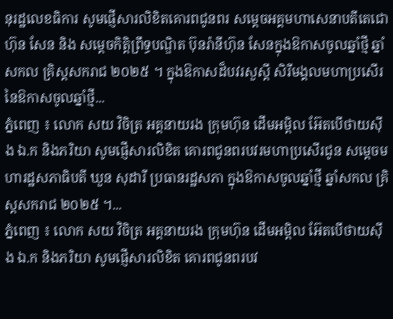នុរដ្ឋលេខធិការ សូមផ្ញើសារលិខិតគោរពជូនពរ សម្តេចអគ្គមហាសេនាបតីតេជោ ហ៊ុន សែន និង សម្តេចកិតិ្តព្រឹទ្ធបណ្ឌិត ប៊ុនរ៉ានីហ៊ុន សែនក្នុងឱកាសចូលឆ្នាំថ្មី ឆ្នាំសកល គ្រិស្តសករាជ ២០២៥ ។ ក្នុងឱកាសដ៏បវរសួស្តី សិរីមង្គលមហាប្រសើរ នៃឱកាសចូលឆ្នាំថ្មី...
ភ្នំពេញ ៖ លោក សយ វិចិត្រ អគ្គនាយរង ក្រុមហ៊ុន ដើមអម្ពិល អ៊ែតបើថាយស៊ីង ឯ.ក និងភរិយា សូមផ្ញើសារលិខិត គោរពជូនពរបវរមហាប្រសើរជូន សម្តេចមហារដ្ឋសភាធិបតី ឃួន សុដារី ប្រធានរដ្ឋសភា ក្នុងឱកាសចូលឆ្នាំថ្មី ឆ្នាំសកល គ្រិស្តសករាជ ២០២៥ ។...
ភ្នំពេញ ៖ លោក សយ វិចិត្រ អគ្គនាយរង ក្រុមហ៊ុន ដើមអម្ពិល អ៊ែតបើថាយស៊ីង ឯ.ក និងភរិយា សូមផ្ញើសារលិខិត គោរពជូនពរបវ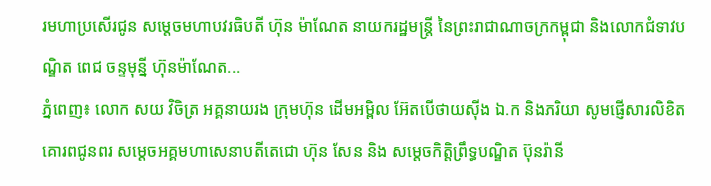រមហាប្រសើរជូន សម្តេចមហាបវរធិបតី ហ៊ុន ម៉ាណែត នាយករដ្ឋមន្ត្រី នៃព្រះរាជាណាចក្រកម្ពុជា និងលោកជំទាវបណ្ឌិត ពេជ ចន្ទមុន្នី ហ៊ុនម៉ាណែត...
ភ្នំពេញ៖ លោក សយ វិចិត្រ អគ្គនាយរង ក្រុមហ៊ុន ដើមអម្ពិល អ៊ែតបើថាយស៊ីង ឯ.ក និងភរិយា សូមផ្ញើសារលិខិតគោរពជូនពរ សម្តេចអគ្គមហាសេនាបតីតេជោ ហ៊ុន សែន និង សម្តេចកិតិ្តព្រឹទ្ធបណ្ឌិត ប៊ុនរ៉ានី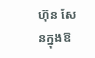ហ៊ុន សែនក្នុងឱ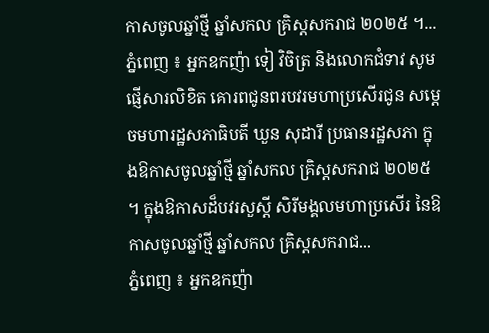កាសចូលឆ្នាំថ្មី ឆ្នាំសកល គ្រិស្តសករាជ ២០២៥ ។...
ភ្នំពេញ ៖ អ្នកឧកញ៉ា ទៀ វិចិត្រ និងលោកជំទាវ សូមផ្ញើសារលិខិត គោរពជូនពរបវរមហាប្រសើរជូន សម្តេចមហារដ្ឋសភាធិបតី ឃួន សុដារី ប្រធានរដ្ឋសភា ក្នុងឱកាសចូលឆ្នាំថ្មី ឆ្នាំសកល គ្រិស្តសករាជ ២០២៥ ។ ក្នុងឱកាសដ៏បវរសួស្តី សិរីមង្គលមហាប្រសើរ នៃឱកាសចូលឆ្នាំថ្មី ឆ្នាំសកល គ្រិស្តសករាជ...
ភ្នំពេញ ៖ អ្នកឧកញ៉ា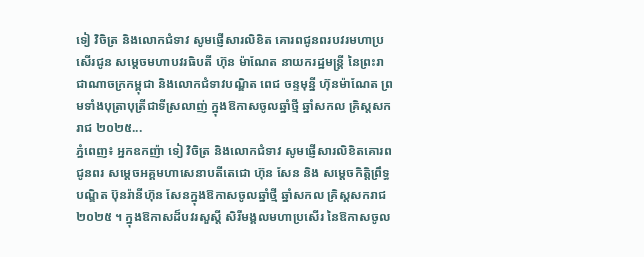ទៀ វិចិត្រ និងលោកជំទាវ សូមផ្ញើសារលិខិត គោរពជូនពរបវរមហាប្រសើរជូន សម្តេចមហាបវរធិបតី ហ៊ុន ម៉ាណែត នាយករដ្ឋមន្ត្រី នៃព្រះរាជាណាចក្រកម្ពុជា និងលោកជំទាវបណ្ឌិត ពេជ ចន្ទមុន្នី ហ៊ុនម៉ាណែត ព្រមទាំងបុត្រាបុត្រីជាទីស្រលាញ់ ក្នុងឱកាសចូលឆ្នាំថ្មី ឆ្នាំសកល គ្រិស្តសករាជ ២០២៥...
ភ្នំពេញ៖ អ្នកឧកញ៉ា ទៀ វិចិត្រ និងលោកជំទាវ សូមផ្ញើសារលិខិតគោរពជូនពរ សម្តេចអគ្គមហាសេនាបតីតេជោ ហ៊ុន សែន និង សម្តេចកិតិ្តព្រឹទ្ធបណ្ឌិត ប៊ុនរ៉ានីហ៊ុន សែនក្នុងឱកាសចូលឆ្នាំថ្មី ឆ្នាំសកល គ្រិស្តសករាជ ២០២៥ ។ ក្នុងឱកាសដ៏បវរសួស្តី សិរីមង្គលមហាប្រសើរ នៃឱកាសចូល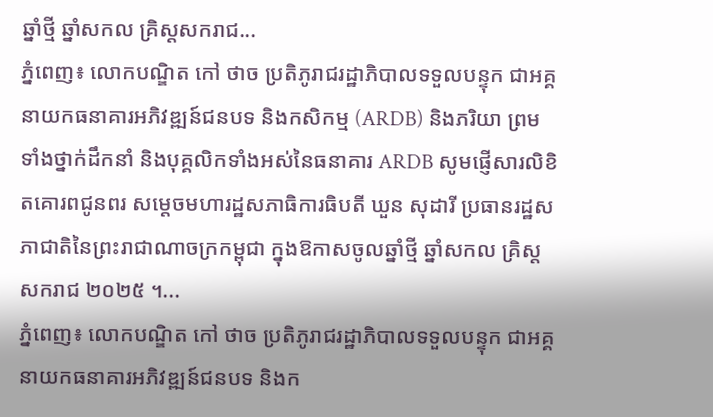ឆ្នាំថ្មី ឆ្នាំសកល គ្រិស្តសករាជ...
ភ្នំពេញ៖ លោកបណ្ឌិត កៅ ថាច ប្រតិភូរាជរដ្ឋាភិបាលទទួលបន្ទុក ជាអគ្គនាយកធនាគារអភិវឌ្ឍន៍ជនបទ និងកសិកម្ម (ARDB) និងភរិយា ព្រមទាំងថ្នាក់ដឹកនាំ និងបុគ្គលិកទាំងអស់នៃធនាគារ ARDB សូមផ្ញើសារលិខិតគោរពជូនពរ សម្តេចមហារដ្ឋសភាធិការធិបតី ឃួន សុដារី ប្រធានរដ្ឋសភាជាតិនៃព្រះរាជាណាចក្រកម្ពុជា ក្នុងឱកាសចូលឆ្នាំថ្មី ឆ្នាំសកល គ្រិស្តសករាជ ២០២៥ ។...
ភ្នំពេញ៖ លោកបណ្ឌិត កៅ ថាច ប្រតិភូរាជរដ្ឋាភិបាលទទួលបន្ទុក ជាអគ្គនាយកធនាគារអភិវឌ្ឍន៍ជនបទ និងក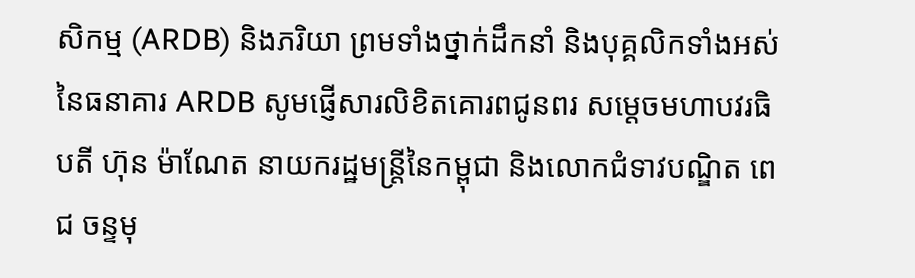សិកម្ម (ARDB) និងភរិយា ព្រមទាំងថ្នាក់ដឹកនាំ និងបុគ្គលិកទាំងអស់នៃធនាគារ ARDB សូមផ្ញើសារលិខិតគោរពជូនពរ សម្ដេចមហាបវរធិបតី ហ៊ុន ម៉ាណែត នាយករដ្ឋមន្ត្រីនៃកម្ពុជា និងលោកជំទាវបណ្ឌិត ពេជ ចន្ទមុ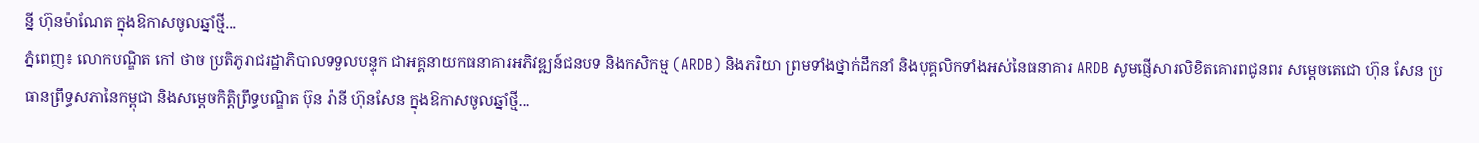ន្នី ហ៊ុនម៉ាណែត ក្នុងឱកាសចូលឆ្នាំថ្មី...
ភ្នំពេញ៖ លោកបណ្ឌិត កៅ ថាច ប្រតិភូរាជរដ្ឋាភិបាលទទួលបន្ទុក ជាអគ្គនាយកធនាគារអភិវឌ្ឍន៍ជនបទ និងកសិកម្ម (ARDB) និងភរិយា ព្រមទាំងថ្នាក់ដឹកនាំ និងបុគ្គលិកទាំងអស់នៃធនាគារ ARDB សូមផ្ញើសារលិខិតគោរពជូនពរ សម្ដេចតេជោ ហ៊ុន សែន ប្រធានព្រឹទ្ធសភានៃកម្ពុជា និងសម្ដេចកិត្តិព្រឹទ្ធបណ្ឌិត ប៊ុន រ៉ានី ហ៊ុនសែន ក្នុងឱកាសចូលឆ្នាំថ្មី...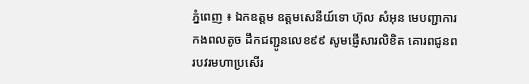ភ្នំពេញ ៖ ឯកឧត្តម ឧត្តមសេនីយ៍ទោ ហ៊ុល សំអុន មេបញ្ជាការកងពលតូច ដឹកជញ្ជូនលេខ៩៩ សូមផ្ញើសារលិខិត គោរពជូនពរបវរមហាប្រសើរ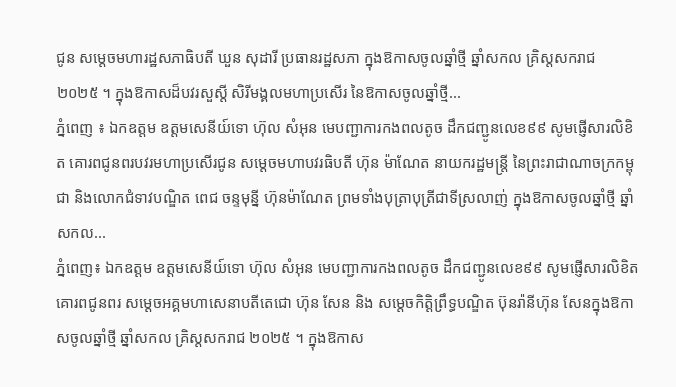ជូន សម្តេចមហារដ្ឋសភាធិបតី ឃួន សុដារី ប្រធានរដ្ឋសភា ក្នុងឱកាសចូលឆ្នាំថ្មី ឆ្នាំសកល គ្រិស្តសករាជ ២០២៥ ។ ក្នុងឱកាសដ៏បវរសួស្តី សិរីមង្គលមហាប្រសើរ នៃឱកាសចូលឆ្នាំថ្មី...
ភ្នំពេញ ៖ ឯកឧត្តម ឧត្តមសេនីយ៍ទោ ហ៊ុល សំអុន មេបញ្ជាការកងពលតូច ដឹកជញ្ជូនលេខ៩៩ សូមផ្ញើសារលិខិត គោរពជូនពរបវរមហាប្រសើរជូន សម្តេចមហាបវរធិបតី ហ៊ុន ម៉ាណែត នាយករដ្ឋមន្ត្រី នៃព្រះរាជាណាចក្រកម្ពុជា និងលោកជំទាវបណ្ឌិត ពេជ ចន្ទមុន្នី ហ៊ុនម៉ាណែត ព្រមទាំងបុត្រាបុត្រីជាទីស្រលាញ់ ក្នុងឱកាសចូលឆ្នាំថ្មី ឆ្នាំសកល...
ភ្នំពេញ៖ ឯកឧត្តម ឧត្តមសេនីយ៍ទោ ហ៊ុល សំអុន មេបញ្ជាការកងពលតូច ដឹកជញ្ជូនលេខ៩៩ សូមផ្ញើសារលិខិតគោរពជូនពរ សម្តេចអគ្គមហាសេនាបតីតេជោ ហ៊ុន សែន និង សម្តេចកិតិ្តព្រឹទ្ធបណ្ឌិត ប៊ុនរ៉ានីហ៊ុន សែនក្នុងឱកាសចូលឆ្នាំថ្មី ឆ្នាំសកល គ្រិស្តសករាជ ២០២៥ ។ ក្នុងឱកាស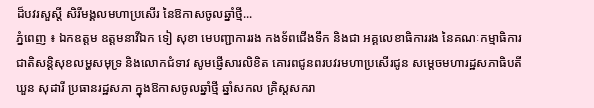ដ៏បវរសួស្តី សិរីមង្គលមហាប្រសើរ នៃឱកាសចូលឆ្នាំថ្មី...
ភ្នំពេញ ៖ ឯកឧត្តម ឧត្តមនាវីឯក ទៀ សុខា មេបញ្ជាការរង កងទ័ពជើងទឹក និងជា អគ្គលេខាធិការរង នៃគណៈកម្មាធិការជាតិសន្តិសុខលម្ហសមុទ្រ និងលោកជំទាវ សូមផ្ញើសារលិខិត គោរពជូនពរបវរមហាប្រសើរជូន សម្តេចមហារដ្ឋសភាធិបតី ឃួន សុដារី ប្រធានរដ្ឋសភា ក្នុងឱកាសចូលឆ្នាំថ្មី ឆ្នាំសកល គ្រិស្តសករា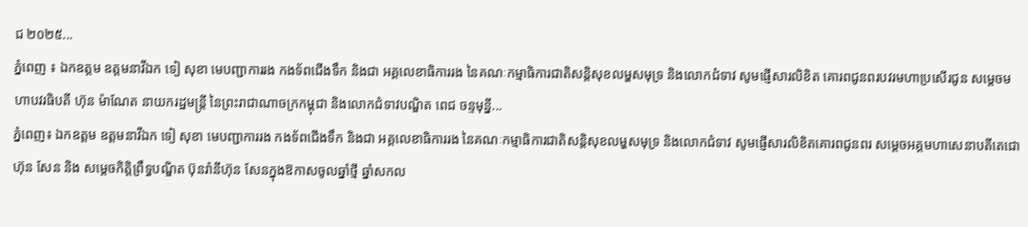ជ ២០២៥...
ភ្នំពេញ ៖ ឯកឧត្តម ឧត្តមនាវីឯក ទៀ សុខា មេបញ្ជាការរង កងទ័ពជើងទឹក និងជា អគ្គលេខាធិការរង នៃគណៈកម្មាធិការជាតិសន្តិសុខលម្ហសមុទ្រ និងលោកជំទាវ សូមផ្ញើសារលិខិត គោរពជូនពរបវរមហាប្រសើរជូន សម្តេចមហាបវរធិបតី ហ៊ុន ម៉ាណែត នាយករដ្ឋមន្ត្រី នៃព្រះរាជាណាចក្រកម្ពុជា និងលោកជំទាវបណ្ឌិត ពេជ ចន្ទមុន្នី...
ភ្នំពេញ៖ ឯកឧត្តម ឧត្តមនាវីឯក ទៀ សុខា មេបញ្ជាការរង កងទ័ពជើងទឹក និងជា អគ្គលេខាធិការរង នៃគណៈកម្មាធិការជាតិសន្តិសុខលម្ហសមុទ្រ និងលោកជំទាវ សូមផ្ញើសារលិខិតគោរពជូនពរ សម្តេចអគ្គមហាសេនាបតីតេជោ ហ៊ុន សែន និង សម្តេចកិតិ្តព្រឹទ្ធបណ្ឌិត ប៊ុនរ៉ានីហ៊ុន សែនក្នុងឱកាសចូលឆ្នាំថ្មី ឆ្នាំសកល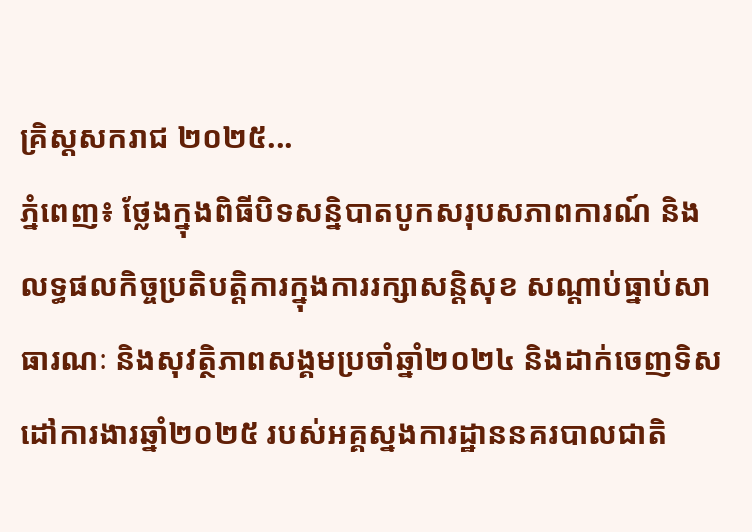គ្រិស្តសករាជ ២០២៥...
ភ្នំពេញ៖ ថ្លែងក្នុងពិធីបិទសន្និបាតបូកសរុបសភាពការណ៍ និងលទ្ធផលកិច្ចប្រតិបត្តិការក្នុងការរក្សាសន្តិសុខ សណ្តាប់ធ្នាប់សាធារណៈ និងសុវត្ថិភាពសង្គមប្រចាំឆ្នាំ២០២៤ និងដាក់ចេញទិសដៅការងារឆ្នាំ២០២៥ របស់អគ្គស្នងការដ្ឋាននគរបាលជាតិ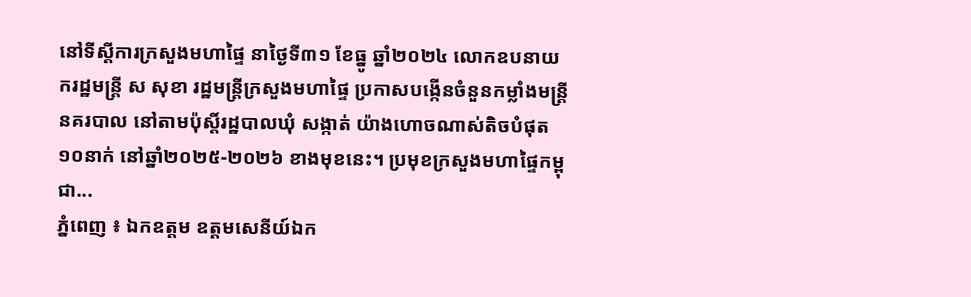នៅទីស្តីការក្រសួងមហាផ្ទៃ នាថ្ងៃទី៣១ ខែធ្នូ ឆ្នាំ២០២៤ លោកឧបនាយករដ្ឋមន្ត្រី ស សុខា រដ្ឋមន្រ្តីក្រសួងមហាផ្ទៃ ប្រកាសបង្កើនចំនួនកម្លាំងមន្ត្រីនគរបាល នៅតាមប៉ុស្តិ៍រដ្ឋបាលឃុំ សង្កាត់ យ៉ាងហោចណាស់តិចបំផុត១០នាក់ នៅឆ្នាំ២០២៥-២០២៦ ខាងមុខនេះ។ ប្រមុខក្រសួងមហាផ្ទៃកម្ពុជា...
ភ្នំពេញ ៖ ឯកឧត្តម ឧត្តមសេនីយ៍ឯក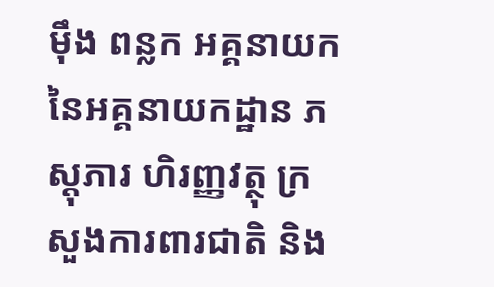ម៉ឹង ពន្លក អគ្គនាយកនៃអគ្គនាយកដ្ឋាន ភស្តុភារ ហិរញ្ញវត្ថុ ក្រសួងការពារជាតិ និង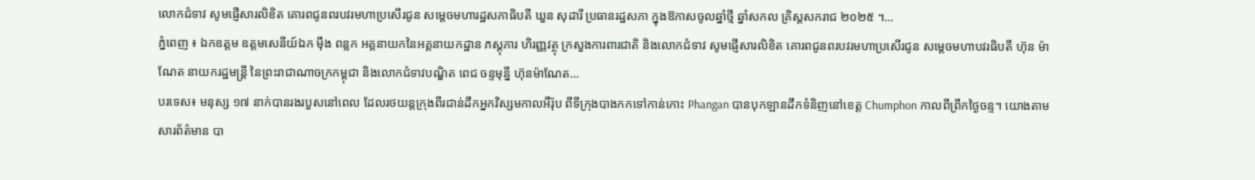លោកជំទាវ សូមផ្ញើសារលិខិត គោរពជូនពរបវរមហាប្រសើរជូន សម្តេចមហារដ្ឋសភាធិបតី ឃួន សុដារី ប្រធានរដ្ឋសភា ក្នុងឱកាសចូលឆ្នាំថ្មី ឆ្នាំសកល គ្រិស្តសករាជ ២០២៥ ។...
ភ្នំពេញ ៖ ឯកឧត្តម ឧត្តមសេនីយ៍ឯក ម៉ឹង ពន្លក អគ្គនាយកនៃអគ្គនាយកដ្ឋាន ភស្តុភារ ហិរញ្ញវត្ថុ ក្រសួងការពារជាតិ និងលោកជំទាវ សូមផ្ញើសារលិខិត គោរពជូនពរបវរមហាប្រសើរជូន សម្តេចមហាបវរធិបតី ហ៊ុន ម៉ាណែត នាយករដ្ឋមន្ត្រី នៃព្រះរាជាណាចក្រកម្ពុជា និងលោកជំទាវបណ្ឌិត ពេជ ចន្ទមុន្នី ហ៊ុនម៉ាណែត...
បរទេស៖ មនុស្ស ១៧ នាក់បានរងរបួសនៅពេល ដែលរថយន្តក្រុងពីរជាន់ដឹកអ្នកវិស្សមកាលអឺរ៉ុប ពីទីក្រុងបាងកកទៅកាន់កោះ Phangan បានបុកឡានដឹកទំនិញនៅខេត្ត Chumphon កាលពីព្រឹកថ្ងៃចន្ទ។ យោងតាមសារព័ត៌មាន បា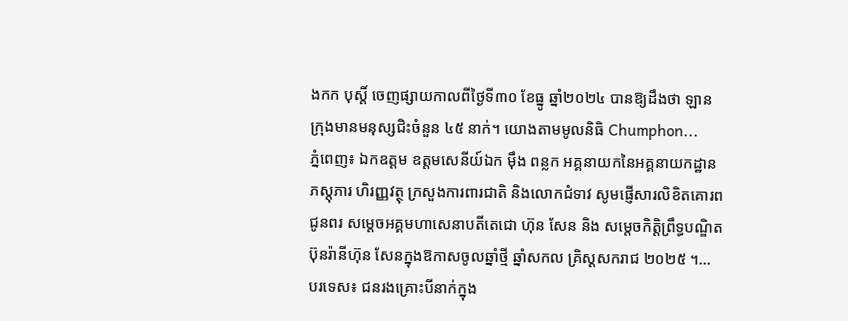ងកក បុស្តិ៍ ចេញផ្សាយកាលពីថ្ងៃទី៣០ ខែធ្នូ ឆ្នាំ២០២៤ បានឱ្យដឹងថា ឡានក្រុងមានមនុស្សជិះចំនួន ៤៥ នាក់។ យោងតាមមូលនិធិ Chumphon...
ភ្នំពេញ៖ ឯកឧត្តម ឧត្តមសេនីយ៍ឯក ម៉ឹង ពន្លក អគ្គនាយកនៃអគ្គនាយកដ្ឋាន ភស្តុភារ ហិរញ្ញវត្ថុ ក្រសួងការពារជាតិ និងលោកជំទាវ សូមផ្ញើសារលិខិតគោរពជូនពរ សម្តេចអគ្គមហាសេនាបតីតេជោ ហ៊ុន សែន និង សម្តេចកិតិ្តព្រឹទ្ធបណ្ឌិត ប៊ុនរ៉ានីហ៊ុន សែនក្នុងឱកាសចូលឆ្នាំថ្មី ឆ្នាំសកល គ្រិស្តសករាជ ២០២៥ ។...
បរទេស៖ ជនរងគ្រោះបីនាក់ក្នុង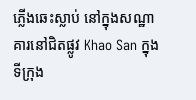ភ្លើងឆេះស្លាប់ នៅក្នុងសណ្ឋាគារនៅជិតផ្លូវ Khao San ក្នុងទីក្រុង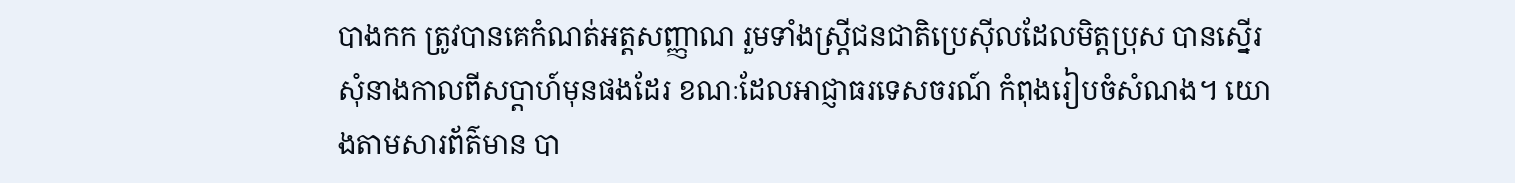បាងកក ត្រូវបានគេកំណត់អត្តសញ្ញាណ រួមទាំងស្ត្រីជនជាតិប្រេស៊ីលដែលមិត្តប្រុស បានស្នើរសុំនាងកាលពីសប្តាហ៍មុនផងដែរ ខណៈដែលអាជ្ញាធរទេសចរណ៍ កំពុងរៀបចំសំណង។ យោងតាមសារព័ត៌មាន បា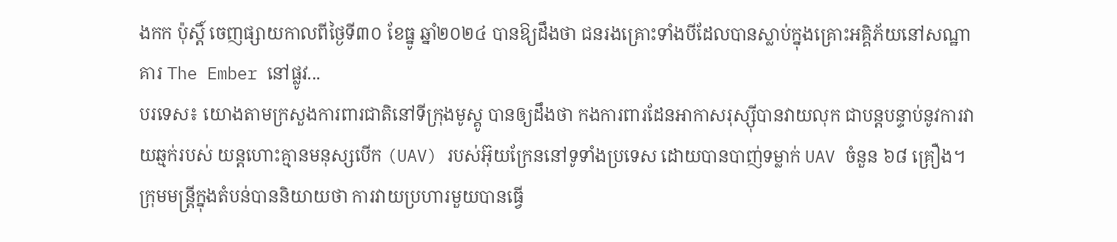ងកក ប៉ុស្តិ៍ ចេញផ្សាយកាលពីថ្ងៃទី៣០ ខែធ្នូ ឆ្នាំ២០២៤ បានឱ្យដឹងថា ជនរងគ្រោះទាំងបីដែលបានស្លាប់ក្នុងគ្រោះអគ្គិភ័យនៅសណ្ឋាគារ The Ember នៅផ្លូវ...
បរទេស៖ យោងតាមក្រសួងការពារជាតិនៅទីក្រុងមូស្គូ បានឲ្យដឹងថា កងការពារដែនអាកាសរុស្ស៊ីបានវាយលុក ជាបន្តបន្ទាប់នូវការវាយឆ្មក់របស់ យន្តហោះគ្មានមនុស្សបើក (UAV) របស់អ៊ុយក្រែននៅទូទាំងប្រទេស ដោយបានបាញ់ទម្លាក់ UAV ចំនួន ៦៨ គ្រឿង។ ក្រុមមន្ត្រីក្នុងតំបន់បាននិយាយថា ការវាយប្រហារមួយបានធ្វើ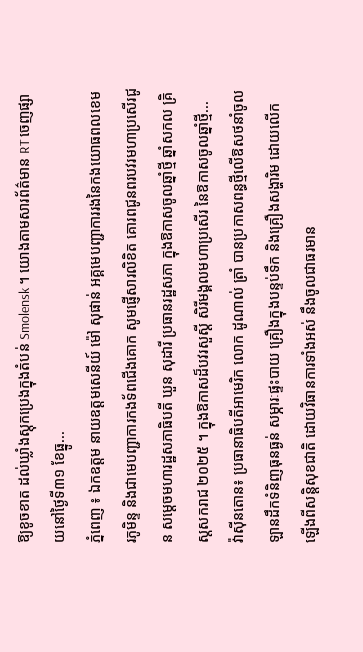ឱ្យខូចខាត ដល់ឃ្លាំងស្តុកប្រេងក្នុងតំបន់ Smolensk ។ យោងតាមសារព័ត៌មាន RT ចេញផ្សាយនៅថ្ងៃទី៣១ ខែធ្នូ...
ភ្នំពេញ ៖ ឯកឧត្តម នាយឧត្តមសេនីយ៍ ម៉ៅ សុផាន់ អគ្គមេបញ្ជាការរងនៃកងយោធពលខេមរភូមិន្ទ និងជាមេបញ្ជាការកងទ័ពជើងគោក សូមផ្ញើសារលិខិត គោរពជូនពរបវរមហាប្រសើរជូន សម្តេចមហារដ្ឋសភាធិបតី ឃួន សុដារី ប្រធានរដ្ឋសភា ក្នុងឱកាសចូលឆ្នាំថ្មី ឆ្នាំសកល គ្រិស្តសករាជ ២០២៥ ។ ក្នុងឱកាសដ៏បវរសួស្តី សិរីមង្គលមហាប្រសើរ នៃឱកាសចូលឆ្នាំថ្មី...
វ៉ាស៊ីនតោន៖ ប្រធានាធិបតីអាមេរិក លោក ដូណាល់ ត្រាំ បានប្រកាសពន្ធថ្មីលើឱសថនាំចូល ឡានដឹកទំនិញធុនធ្ងន់ សម្ភារៈផ្ទះបាយ គ្រឿងក្នុងបន្ទប់ទឹក និងគ្រឿងសង្ហារិម ដោយលើកឡើងពីសន្តិសុខជាតិ ដោយវិធានការទាំងអស់ នឹងចូលជាធរមាន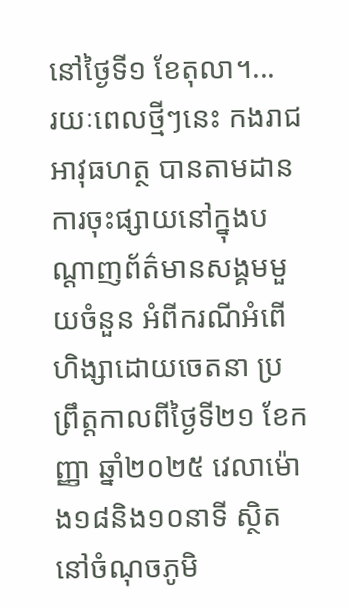នៅថ្ងៃទី១ ខែតុលា។...
រយៈពេលថ្មីៗនេះ កងរាជអាវុធហត្ថ បានតាមដានការចុះផ្សាយនៅក្នុងបណ្ដាញព័ត៌មានសង្គមមួយចំនួន អំពីករណីអំពើហិង្សាដោយចេតនា ប្រព្រឹត្តកាលពីថ្ងៃទី២១ ខែកញ្ញា ឆ្នាំ២០២៥ វេលាម៉ោង១៨និង១០នាទី ស្ថិតនៅចំណុចភូមិ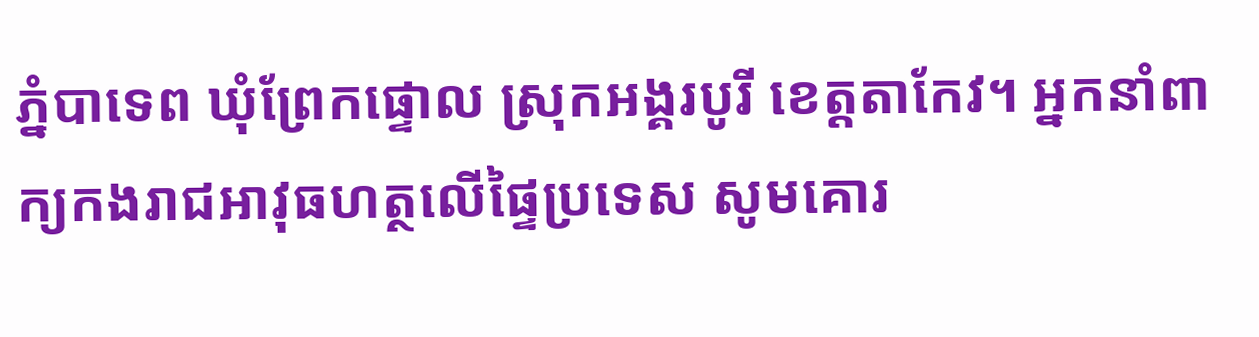ភ្នំបាទេព ឃុំព្រែកផ្ទោល ស្រុកអង្គរបូរី ខេត្តតាកែវ។ អ្នកនាំពាក្យកងរាជអាវុធហត្ថលើផ្ទៃប្រទេស សូមគោរ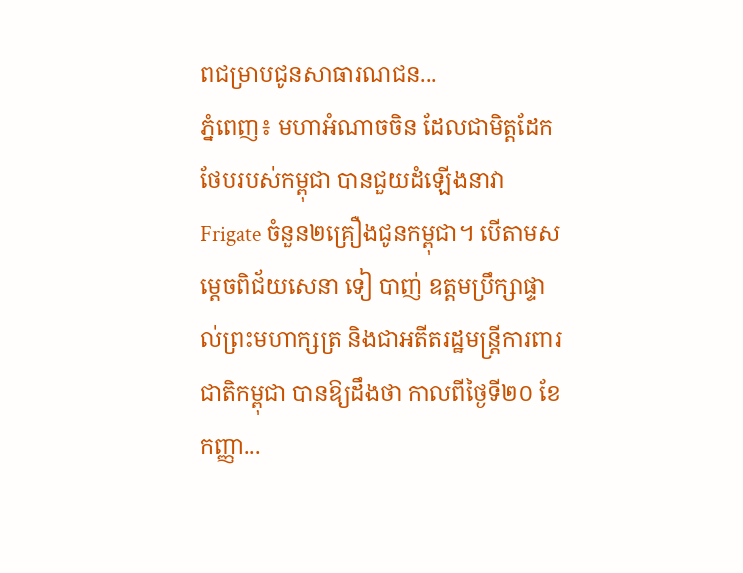ពជម្រាបជូនសាធារណជន...
ភ្នំពេញ៖ មហាអំណាចចិន ដែលជាមិត្តដែកថែបរបស់កម្ពុជា បានជួយដំឡើងនាវា Frigate ចំនួន២គ្រឿងជូនកម្ពុជា។ បើតាមសម្ដេចពិជ័យសេនា ទៀ បាញ់ ឧត្តមប្រឹក្សាផ្ទាល់ព្រះមហាក្សត្រ និងជាអតីតរដ្ឋមន្រ្តីការពារជាតិកម្ពុជា បានឱ្យដឹងថា កាលពីថ្ងៃទី២០ ខែកញ្ញា...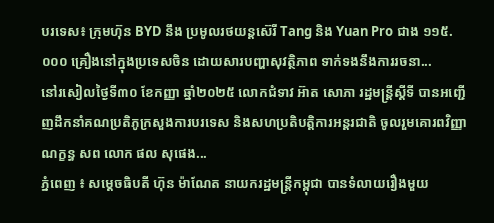បរទេស៖ ក្រុមហ៊ុន BYD នឹង ប្រមូលរថយន្តស៊េរី Tang និង Yuan Pro ជាង ១១៥.០០០ គ្រឿងនៅក្នុងប្រទេសចិន ដោយសារបញ្ហាសុវត្ថិភាព ទាក់ទងនឹងការរចនា...
នៅរសៀលថ្ងៃទី៣០ ខែកញ្ញា ឆ្នាំ២០២៥ លោកជំទាវ អ៊ាត សោភា រដ្ឋមន្ត្រីស្តីទី បានអញ្ជើញដឹកនាំគណប្រតិភូក្រសួងការបរទេស និងសហប្រតិបត្តិការអន្តរជាតិ ចូលរួមគោរពវិញ្ញាណក្ខន្ធ សព លោក ផល សុផេង...
ភ្នំពេញ ៖ សម្តេចធិបតី ហ៊ុន ម៉ាណែត នាយករដ្ឋមន្រ្តីកម្ពុជា បានទំលាយរឿងមួយ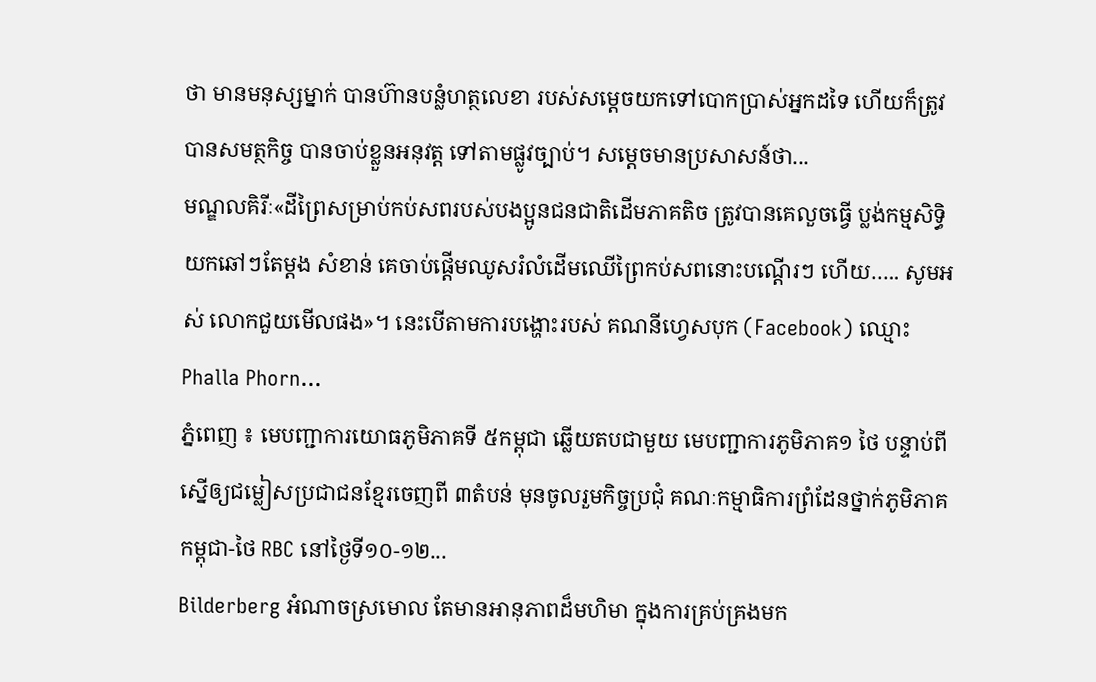ថា មានមនុស្សម្នាក់ បានហ៊ានបន្លំហត្ថលេខា របស់សម្ដេចយកទៅបោកប្រាស់អ្នកដទៃ ហើយក៏ត្រូវបានសមត្ថកិច្ច បានចាប់ខ្លួនអនុវត្ត ទៅតាមផ្លូវច្បាប់។ សម្ដេចមានប្រសាសន៍ថា...
មណ្ឌលគិរីៈ«ដីព្រៃសម្រាប់កប់សពរបស់បងប្អូនជនជាតិដើមភាគតិច ត្រូវបានគេលួចធ្វើ ប្លង់កម្មសិទ្ធិយកឆៅៗតែម្តង សំខាន់ គេចាប់ផ្ដើមឈូសរំលំដើមឈើព្រៃកប់សពនោះបណ្តើរៗ ហើយ….. សូមអស់ លោកជួយមើលផង»។ នេះបើតាមការបង្ហោះរបស់ គណនីហ្វេសបុក (Facebook) ឈ្មោះ Phalla Phorn...
ភ្នំពេញ ៖ មេបញ្ជាការយោធភូមិភាគទី ៥កម្ពុជា ឆ្លើយតបជាមួយ មេបញ្ជាការភូមិភាគ១ ថៃ បន្ទាប់ពីស្នើឲ្យជម្លៀសប្រជាជនខ្មែរចេញពី ៣តំបន់ មុនចូលរួមកិច្ចប្រជុំ គណៈកម្មាធិការព្រំដែនថ្នាក់ភូមិភាគ កម្ពុជា-ថៃ RBC នៅថ្ងៃទី១០-១២...
Bilderberg អំណាចស្រមោល តែមានអានុភាពដ៏មហិមា ក្នុងការគ្រប់គ្រងមក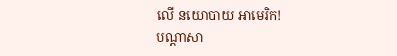លើ នយោបាយ អាមេរិក!
បណ្ដាសា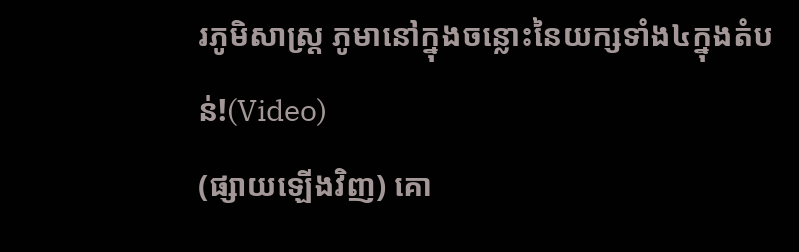រភូមិសាស្រ្ត ភូមានៅក្នុងចន្លោះនៃយក្សទាំង៤ក្នុងតំបន់!(Video)
(ផ្សាយឡើងវិញ) គោ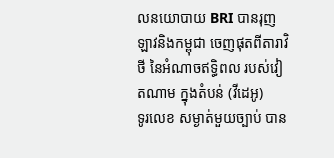លនយោបាយ BRI បានរុញ ឡាវនិងកម្ពុជា ចេញផុតពីតារាវិថី នៃអំណាចឥទ្ធិពល របស់វៀតណាម ក្នុងតំបន់ (វីដេអូ)
ទូរលេខ សម្ងាត់មួយច្បាប់ បាន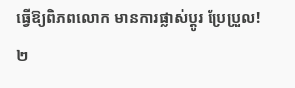ធ្វើឱ្យពិភពលោក មានការផ្លាស់ប្ដូរ ប្រែប្រួល!
២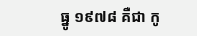ធ្នូ ១៩៧៨ គឺជា កូ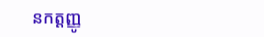នកត្តញ្ញូ